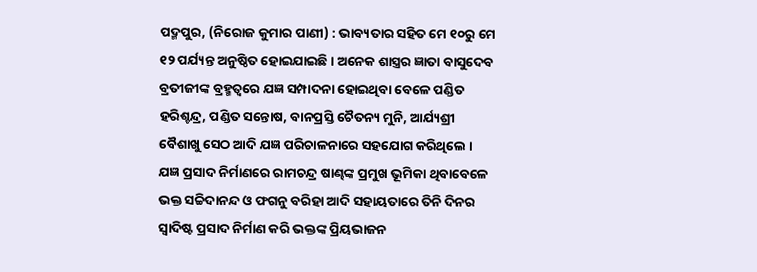ପଦ୍ମପୁର, (ନିରୋଜ କୁମାର ପାଣୀ) : ଭାବ୍ୟତାର ସହିତ ମେ ୧୦ରୁ ମେ ୧୨ ପର୍ଯ୍ୟନ୍ତ ଅନୁଷ୍ଠିତ ହୋଇଯାଇଛି । ଅନେକ ଶାସ୍ତ୍ରର ଜ୍ଞାତା ବାସୁଦେବ ବ୍ରତୀଜୀଙ୍କ ବ୍ରହ୍ମତ୍ୱରେ ଯଜ୍ଞ ସମ୍ପାଦନା ହୋଇଥିବା ବେଳେ ପଣ୍ଡିତ ହରିଶ୍ଚନ୍ଦ୍ର, ପଣ୍ଡିତ ସନ୍ତୋଷ, ବାନପ୍ରସ୍ତି ଚୈତନ୍ୟ ମୁନି, ଆର୍ଯ୍ୟଶ୍ରୀ ବୈଶାଖୁ ସେଠ ଆଦି ଯଜ୍ଞ ପରିଚାଳନାରେ ସହଯୋଗ କରିଥିଲେ । ଯଜ୍ଞ ପ୍ରସାଦ ନିର୍ମାଣରେ ରାମଚନ୍ଦ୍ର ଷାଣ୍ଢଙ୍କ ପ୍ରମୁଖ ଭୂମିକା ଥିବାବେଳେ ଭକ୍ତ ସଚ୍ଚିଦାନନ୍ଦ ଓ ଫଗନୁ ବରିହା ଆଦି ସହାୟତାରେ ତିନି ଦିନର ସ୍ୱାଦିଷ୍ଟ ପ୍ରସାଦ ନିର୍ମାଣ କରି ଭକ୍ତଙ୍କ ପ୍ରିୟଭାଜନ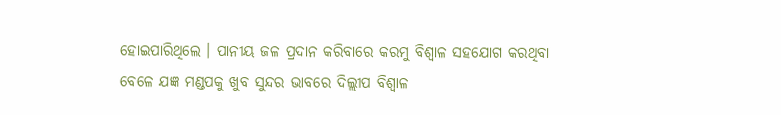ହୋଇପାରିଥିଲେ । ପାନୀୟ ଜଳ ପ୍ରଦାନ କରିବାରେ କରମୁ ବିଶ୍ୱାଳ ସହଯୋଗ କରଥିବା ବେଳେ ଯଜ୍ଞ ମଣ୍ଡପକୁ ଖୁବ ସୁନ୍ଦର ଭାବରେ ଦିଲ୍ଲୀପ ବିଶ୍ୱାଳ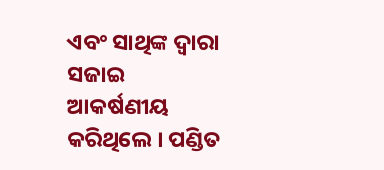ଏବଂ ସାଥିଙ୍କ ଦ୍ୱାରା ସଜାଇ ଆକର୍ଷଣୀୟ କରିଥିଲେ । ପଣ୍ଡିତ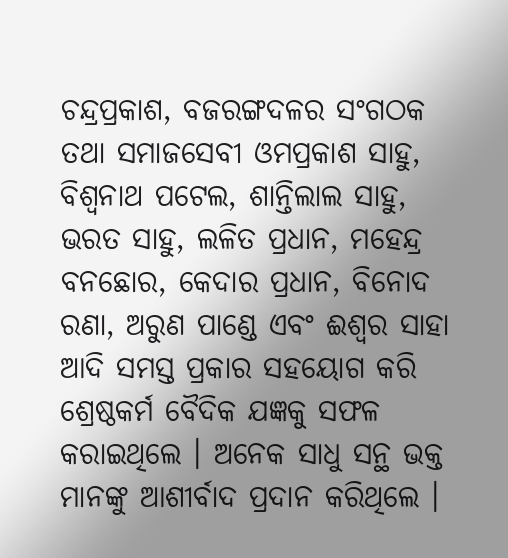ଚନ୍ଦ୍ରପ୍ରକାଶ, ବଜରଙ୍ଗଦଳର ସଂଗଠକ ତଥା ସମାଜସେବୀ ଓମପ୍ରକାଶ ସାହୁ, ବିଶ୍ୱନାଥ ପଟେଲ, ଶାନ୍ତିଲାଲ ସାହୁ, ଭରତ ସାହୁ, ଲଳିତ ପ୍ରଧାନ, ମହେନ୍ଦ୍ର ବନଛୋର, କେଦାର ପ୍ରଧାନ, ବିନୋଦ ରଣା, ଅରୁଣ ପାଣ୍ଡେ ଏବଂ ଈଶ୍ୱର ସାହା ଆଦି ସମସ୍ତ ପ୍ରକାର ସହୟୋଗ କରି ଶ୍ରେଷ୍ଠକର୍ମ ବୈଦିକ ଯଜ୍ଞକୁ ସଫଳ କରାଇଥିଲେ । ଅନେକ ସାଧୁ ସନ୍ଥ ଭକ୍ତ ମାନଙ୍କୁ ଆଶୀର୍ବାଦ ପ୍ରଦାନ କରିଥିଲେ ।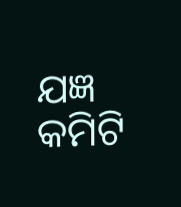ଯଜ୍ଞ କମିଟି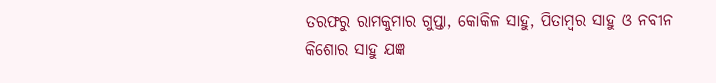ତରଫରୁ ରାମକୁମାର ଗୁପ୍ତା, କୋକିଳ ସାହୁ, ପିତାମ୍ବର ସାହୁ ଓ ନବୀନ କିଶୋର ସାହୁ ଯଜ୍ଞ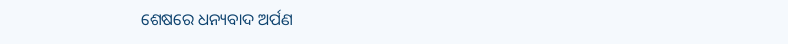ଶେଷରେ ଧନ୍ୟବାଦ ଅର୍ପଣ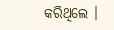କରିଥିଲେ ।